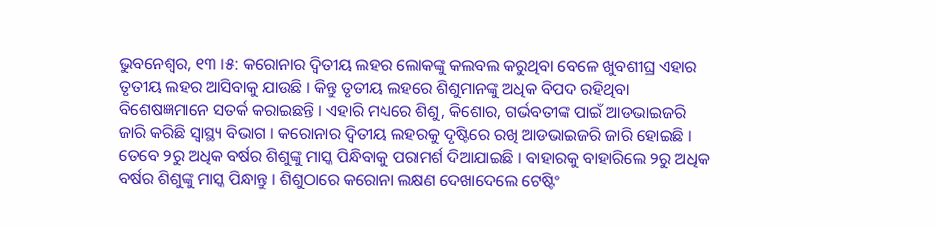ଭୁବନେଶ୍ୱର, ୧୩ ।୫: କରୋନାର ଦ୍ୱିତୀୟ ଲହର ଲୋକଙ୍କୁ କଲବଲ କରୁଥିବା ବେଳେ ଖୁବଶୀଘ୍ର ଏହାର ତୃତୀୟ ଲହର ଆସିବାକୁ ଯାଉଛି । କିନ୍ତୁ ତୃତୀୟ ଲହରେ ଶିଶୁମାନଙ୍କୁ ଅଧିକ ବିପଦ ରହିଥିବା ବିଶେଷଜ୍ଞମାନେ ସତର୍କ କରାଇଛନ୍ତି । ଏହାରି ମଧ୍ୟରେ ଶିଶୁ, କିଶୋର, ଗର୍ଭବତୀଙ୍କ ପାଇଁ ଆଡଭାଇଜରି ଜାରି କରିଛି ସ୍ୱାସ୍ଥ୍ୟ ବିଭାଗ । କରୋନାର ଦ୍ୱିତୀୟ ଲହରକୁ ଦୃଷ୍ଟିରେ ରଖି ଆଡଭାଇଜରି ଜାରି ହୋଇଛି ।
ତେବେ ୨ରୁ ଅଧିକ ବର୍ଷର ଶିଶୁଙ୍କୁ ମାସ୍କ ପିନ୍ଧିବାକୁ ପରାମର୍ଶ ଦିଆଯାଇଛି । ବାହାରକୁ ବାହାରିଲେ ୨ରୁ ଅଧିକ ବର୍ଷର ଶିଶୁଙ୍କୁ ମାସ୍କ ପିନ୍ଧାନ୍ତୁ । ଶିଶୁଠାରେ କରୋନା ଲକ୍ଷଣ ଦେଖାଦେଲେ ଟେଷ୍ଟିଂ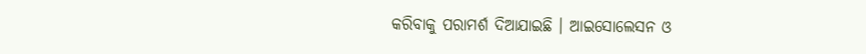କରିବାକୁ ପରାମର୍ଶ ଦିଆଯାଇଛି । ଆଇସୋଲେସନ ଓ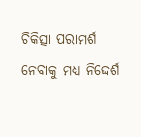ଚିକିତ୍ସା ପରାମର୍ଶ ନେବାକୁ ମଧ୍ୟ ନିଦ୍ଦେର୍ଶ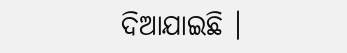ଦିଆଯାଇଛି ।